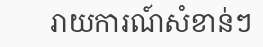រាយការណ៍សំខាន់ៗ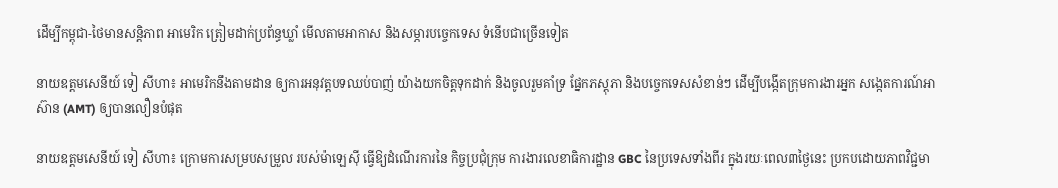ដើម្បីកម្ពុជា-ថៃមានសន្តិភាព អាមេរិក ត្រៀមដាក់ប្រព័ន្ធឃ្លាំ មើលតាមអាកាស និងសម្ភារបច្ចេកទេស ទំនើបជាច្រើនទៀត

នាយឧត្តមសេនីយ៍ ទៀ សីហា៖ អាមេរិកនឹងតាមដាន ឲ្យការអនុវត្តបទឈប់បាញ់ យ៉ាងយកចិត្តទុកដាក់ និងចូលរួមគាំទ្រ ផ្នែកភស្តុភា និងបច្ចេកទេសសំខាន់ៗ ដើម្បីបង្កើតក្រុមការងារអ្នក សង្កេតការណ៍អាស៊ាន (AMT) ឲ្យបានលឿនបំផុត

នាយឧត្តមសេនីយ៍ ទៀ សីហា៖ ក្រោមការសម្របសម្រួល របស់ម៉ាឡេស៊ី ធ្វើឱ្យដំណើរការនៃ កិច្ចប្រជុំក្រុម ការងារលេខាធិការដ្ឋាន GBC នៃប្រទេសទាំងពីរ ក្នុងរយៈពេល៣ថ្ងៃនេះ ប្រកបដោយភាពវិជ្ជមា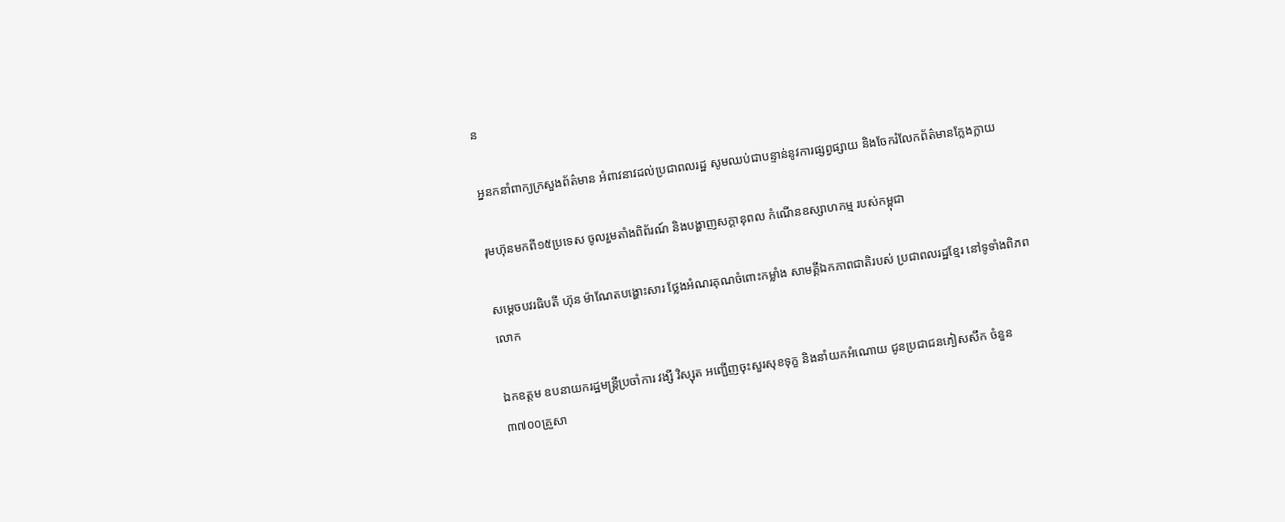ន

អ្ននកនាំពាក្យក្រសួងព័ត៌មាន អំពាវនាវដល់ប្រជាពលរដ្ឋ សូមឈប់ជាបន្ទាន់នូវការផ្សព្វផ្សាយ និងចែករំលែកព័ត៌មានក្លែងក្លាយ

រុមហ៊ុនមកពី១៥ប្រទេស ចូលរួមតាំងពិព័រណ៍ និងបង្ហាញសក្តានុពល កំណើនឧស្សាហកម្ម របស់កម្ពុជា

សម្តេចបវរធិបតី ហ៊ុន ម៉ាណែតបង្ហោះសារ ថ្លែងអំណរគុណចំពោះកម្លាំង សាមគ្គីឯកភាពជាតិរបស់ ប្រជាពលរដ្ឋខ្មែរ នៅទូទាំងពិភពលោក

ឯកឧត្តម ឧបនាយករដ្ឋមន្រ្តីប្រចាំការ វង្សី វិស្សុត អញ្ជើញចុះសួរសុខទុក្ខ និងនាំយកអំណោយ ជូនប្រជាជនភៀសសឹក ចំនួន៣៧០០គ្រួសា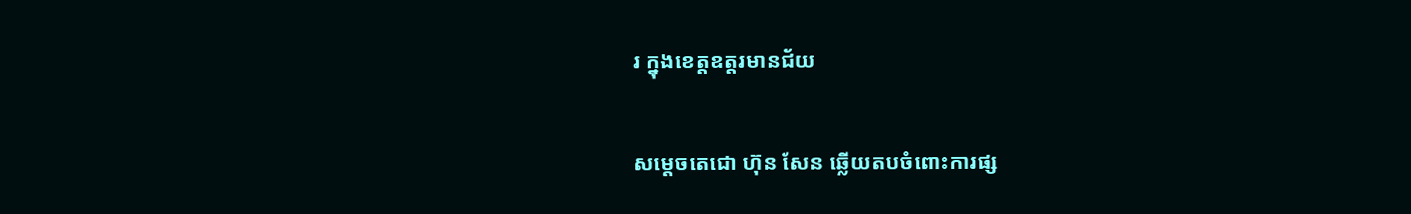រ ក្នុងខេត្តឧត្តរមានជ័យ

សម្តេចតេជោ ហ៊ុន សែន ឆ្លើយតបចំពោះការផ្ស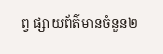ព្វ ផ្សាយព័ត៌មានចំនួន២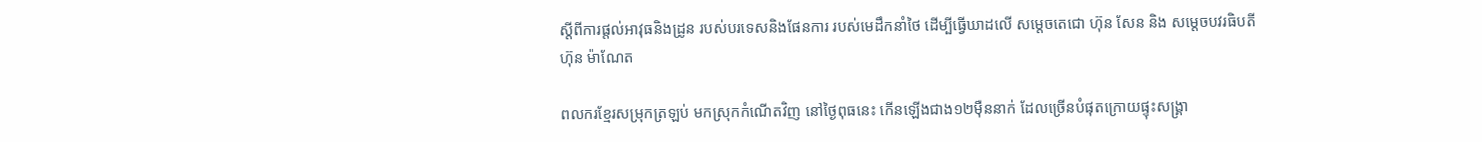ស្តីពីការផ្តល់អាវុធនិងដ្រូន របស់បរទេសនិងផែនការ របស់មេដឹកនាំថៃ ដើម្បីធ្វើឃាដលើ សម្តេចតេជោ ហ៊ុន សែន និង សម្តេចបវរធិបតី ហ៊ុន ម៉ាណែត

ពលករខ្មែរសម្រុកត្រឡប់ មកស្រុកកំណើតវិញ នៅថ្ងៃពុធនេះ កើនឡើងជាង១២ម៉ឺននាក់ ដែលច្រើនបំផុតក្រោយផ្ទុះសង្គ្រា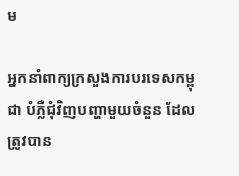ម

អ្នកនាំពាក្យក្រសួងការបរទេសកម្ពុជា បំភ្លឺជុំវិញបញ្ហាមួយចំនួន ដែលត្រូវបាន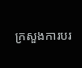ក្រសួងការបរ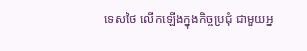ទេសថៃ លើកឡើងក្នុងកិច្ចប្រជុំ ជាមួយអ្ន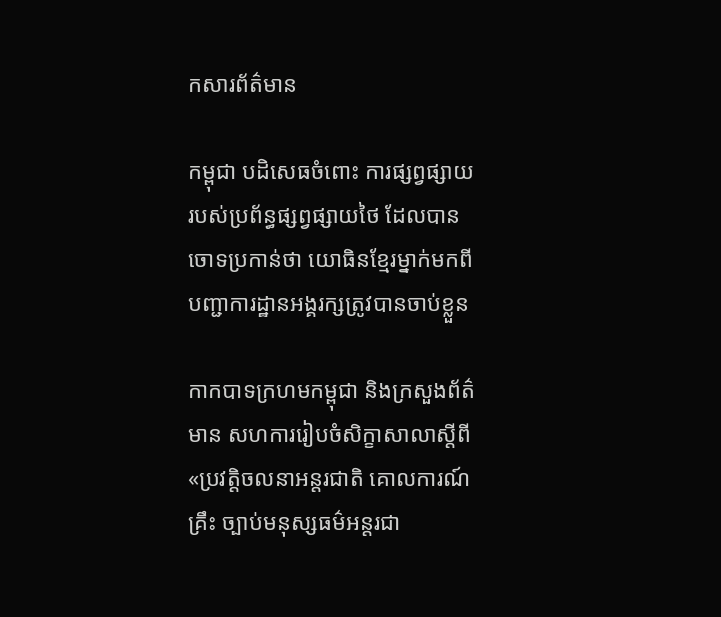កសារព័ត៌មាន

កម្ពុជា បដិសេធចំពោះ ការផ្សព្វផ្សាយ របស់ប្រព័ន្ធផ្សព្វផ្សាយថៃ ដែលបានចោទប្រកាន់ថា យោធិនខ្មែរម្នាក់មកពី បញ្ជាការដ្ឋានអង្គរក្សត្រូវបានចាប់ខ្លួន

កាកបាទក្រហមកម្ពុជា និងក្រសួងព័ត៌មាន សហការរៀបចំសិក្ខាសាលាស្តីពី «ប្រវត្តិចលនាអន្តរជាតិ គោលការណ៍គ្រឹះ ច្បាប់មនុស្សធម៌អន្តរជា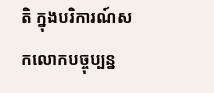តិ ក្នុងបរិការណ៍សកលោកបច្ចុប្បន្ន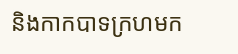និងកាកបាទក្រហមក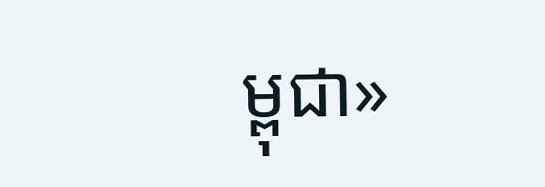ម្ពុជា»